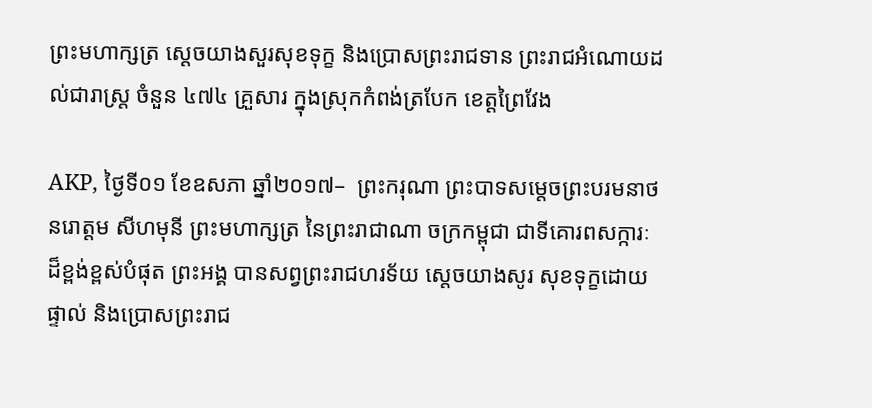ព្រះមហាក្សត្រ សេ្តចយាងសួរសុខទុក្ខ និងប្រោសព្រះរាជទាន ព្រះរាជអំណោយដល់ជារាស្រ្ត ចំនួន ៤៧៤ គ្រួសារ ក្នុងស្រុកកំពង់ត្របែក ខេត្តព្រៃវែង

AKP, ថ្ងៃទី០១ ខែឧសភា ឆ្នាំ២០១៧–  ព្រះករុណា ព្រះបាទសមេ្តចព្រះបរមនាថ នរោត្តម សីហមុនី ព្រះមហាក្សត្រ នៃព្រះរាជាណា ចក្រកម្ពុជា ជាទីគោរពសក្ការៈដ៏ខ្ពង់ខ្ពស់បំផុត ព្រះអង្គ បានសព្វព្រះរាជហរទ័យ ស្តេចយាងសូរ សុខទុក្ខដោយផ្ទាល់ និងប្រោសព្រះរាជ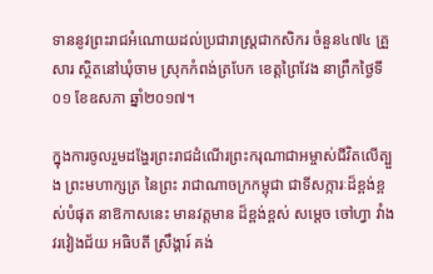ទាននូវព្រះរាជអំណោយដល់ប្រជារាស្រ្តជាកសិករ ចំនួន៤៧៤ គ្រួសារ ស្ថិតនៅឃុំចាម ស្រុកកំពង់ត្របែក ខេត្តព្រៃវែង នាព្រឹកថ្ងៃទី០១ ខែឧសភា ឆ្នាំ២០១៧។

ក្នុងការចូលរួមដង្ហែរព្រះរាជដំណើរព្រះករុណាជាអម្ចាស់ជីវិតលើត្បួង ព្រះមហាក្សត្រ នៃព្រះ រាជាណាចក្រកម្ពុជា ជាទីសក្ការៈដ៏ខ្ពង់ខ្ពស់បំផុត នាឱកាសនេះ មានវត្តមាន ដ៏ខ្ពង់ខ្ពស់ សម្តេច ចៅហ្វា វាំង វរវៀងជ័យ អធិបតី ស្រឹង្គារ៍ គង់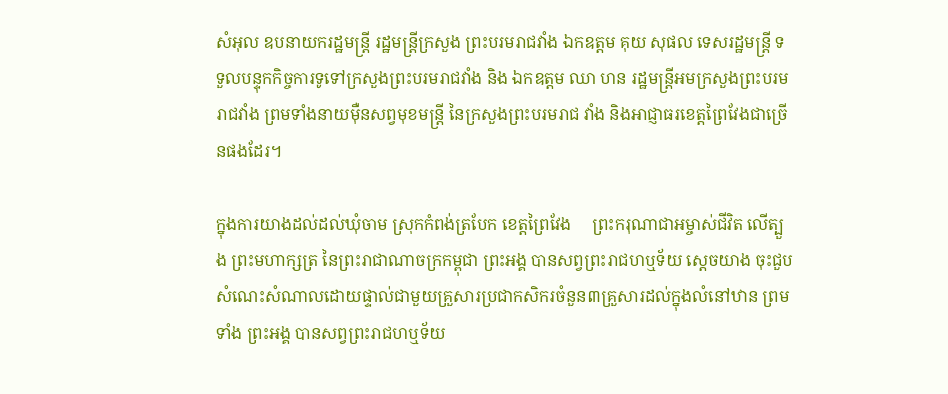សំអុល ឧបនាយករដ្ឋមន្រ្តី រដ្ឋមន្រ្តីក្រសួង ព្រះបរមរាជវាំង ឯកឧត្តម គុយ សុផល ទេសរដ្ឋមន្រ្តី ទទួលបន្ទុកកិច្ចការទូទៅក្រសួងព្រះបរមរាជវាំង និង ឯកឧត្តម ឈា ហន រដ្ឋមន្រ្តីអមក្រសួងព្រះបរមរាជវាំង ព្រមទាំងនាយម៉ឺនសព្វមុខមន្រ្តី នៃក្រសួងព្រះបរមរាជ វាំង និងអាជ្ញាធរខេត្ដព្រៃវែងជាច្រើនផងដែរ។

ក្នុងការយាងដល់ដល់ឃុំចាម ស្រុកកំពង់ត្របែក ខេត្តព្រៃវែង     ព្រះករុណាជាអម្ចាស់ជីវិត លើត្បួង ព្រះមហាក្សត្រ នៃព្រះរាជាណាចក្រកម្ពុជា ព្រះអង្គ បានសព្វព្រះរាជហឬទ័យ ស្តេចយាង ចុះជួបសំណេះសំណាលដោយផ្ទាល់ជាមួយគ្រួសារប្រជាកសិករចំនួន៣គ្រួសារដល់ក្នុងលំនៅឋាន ព្រមទាំង ព្រះអង្គ បានសព្វព្រះរាជហឬទ័យ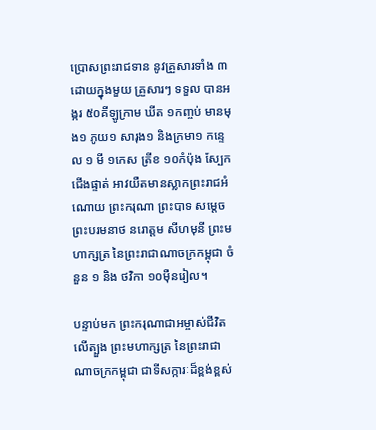ប្រោសព្រះរាជទាន នូវគ្រួសារទាំង ៣ ដោយក្នុងមួយ គ្រួសារៗ ទទួល បានអង្ករ ៥០គីឡូក្រាម ឃីត ១កញ្ចប់ មានមុង១ ភូយ១ សារុង១ និងក្រមា១ កន្ទេល ១ មី ១កេស ត្រីខ ១០កំប៉ុង ស្បែកជើងផ្ទាត់ អាវយឺតមានស្លាកព្រះរាជអំណោយ ព្រះករុណា ព្រះបាទ សម្តេចព្រះបរមនាថ នរោត្តម សីហមុនី ព្រះមហាក្សត្រ នៃព្រះរាជាណាចក្រកម្ពុជា ចំនួន ១ និង ថវិកា ១០ម៉ឺនរៀល។

បន្ទាប់មក ព្រះករុណាជាអម្ចាស់ជីវិតលើត្បួង ព្រះមហាក្សត្រ នៃព្រះរាជាណាចក្រកម្ពុជា ជាទីសក្ការៈដ៏ខ្ពង់ខ្ពស់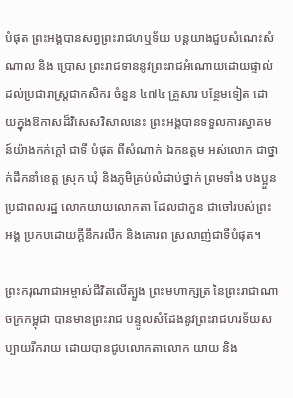បំផុត ព្រះអង្គបានសព្វព្រះរាជហឬទ័យ បន្តយាងជួបសំណេះសំណាល និង ប្រោស ព្រះរាជទាននូវព្រះរាជអំណោយដោយផ្ទាល់ ដល់ប្រជារាស្រ្តជាកសិករ ចំនួន ៤៧៤ គ្រួសារ បន្ថែមទៀត ដោយក្នុងឱកាសដ៏វិសេសវិសាលនេះ ព្រះអង្គបានទទួលការស្វាគមន៍យ៉ាងកក់ក្តៅ ជាទី បំផុត ពីសំណាក់ ឯកឧត្តម អស់លោក ជាថ្នាក់ដឹកនាំខេត្ត ស្រុក ឃុំ និងភូមិគ្រប់លំដាប់ថ្នាក់ ព្រមទាំង បងប្អួនប្រជាពលរដ្ឋ លោកយាយលោកតា ដែលជាកួន ជាចៅរបស់ព្រះអង្គ ប្រកបដោយក្តីនឹករលឹក និងគោរព ស្រលាញ់ជាទីបំផុត។

ព្រះករុណាជាអម្ចាស់ជីវិតលើត្បួង ព្រះមហាក្សត្រ នៃព្រះរាជាណាចក្រកម្ពុជា បានមានព្រះរាជ បន្ទូលសំដែងនូវព្រះរាជហរទ័យសប្បាយរីករាយ ដោយបានជូបលោកតាលោក យាយ និង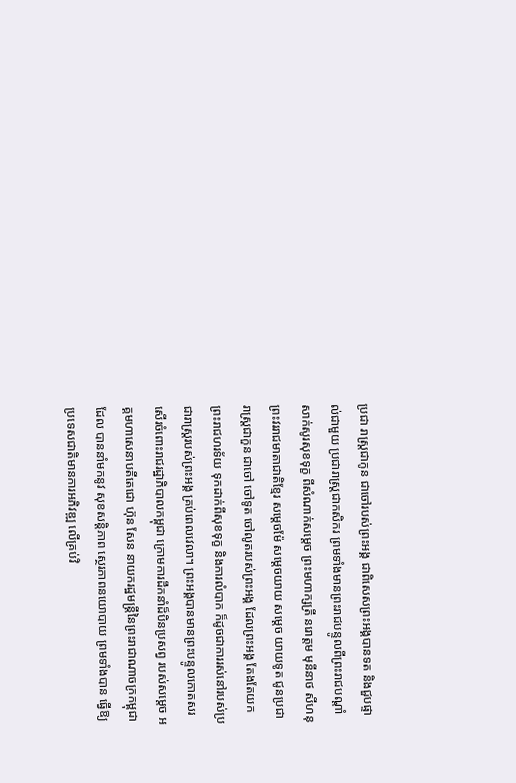ប្រជា រាស្រ្តជាកូន ជាចៅរបស់ព្រះអង្គ ជាពិសេសព្រះអង្គបានទត និងជួបផ្ទាល់ជាមួយ ប្រជារាស្រ្តជាកសិករ ព្រមទាំងមានព្រះរាជបន្ទូលពីព្រះរាជបណ្តាំសាក់សូរសុខទុក្ខ ពីសំណាក់សម្តេច ព្រះមហាក្សត្រី នរោត្តម មុនីនាថ សីហនុ ព្រះវររាជមាតាជាតិខ្មែរ សម្តេចម៉ែ សម្តេចយាយ សមេ្តច យាយទូត ជូនប្រជារាស្ត្រជាកួន ជាចៅ ចៅទូត ចៅលូតរបស់ព្រះអង្គ ដែលព្រះអង្គ តែងតែយក ព្រះរាជហរទ័យ ទុកដាក់ពីសុខទុក្ខ និងការលំបាក ក៏ដូចជាការរស់នៅរបស់ប្រជារាស្ត្ររបស់ព្រះអង្គ គ្រប់ពេលវេលា។ ព្រះអង្គបានមានព្រះបន្ទូលកោតសរសើរចំពោះរាជរដ្ឋាភិបាលកម្ពុជា ក្រោមការដឹកនាំដ៏បិនប្រសព្វ របស់សម្តេច អគ្គមហាសេនាបតីតេជោ ហ៊ុន សែន នាយករដ្ឋមន្រ្តីនៃព្រះរាជាណាចក្រកម្ពុជា ដែល បាននាំមកនូវ សុខសន្តិភាព សេ្ថរភាពនយោបាយ ព្រមទាំងបាន ធ្វើឱ្យប្រទេសជាតិមានការអភិវឌ្ឍ លើគ្រប់វិ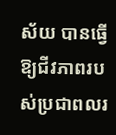ស័យ បានធ្វើឱ្យជីវភាពរបស់ប្រជាពលរ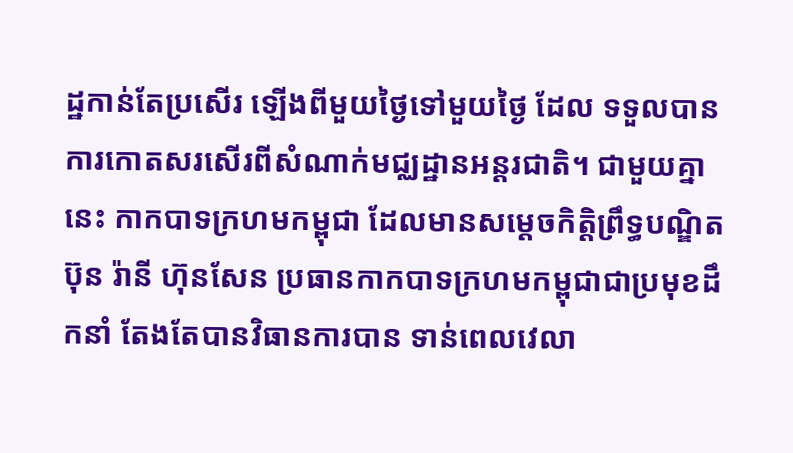ដ្ឋកាន់តែប្រសើរ ឡើងពីមួយថ្ងៃទៅមួយថ្ងៃ ដែល ទទួលបានការកោតសរសើរពីសំណាក់មជ្ឈដ្ឋានអន្តរជាតិ។ ជាមួយគ្នានេះ កាកបាទក្រហមកម្ពុជា ដែលមានសម្តេចកិត្តិព្រឹទ្ធបណ្ឌិត ប៊ុន រ៉ានី ហ៊ុនសែន ប្រធានកាកបាទក្រហមកម្ពុជាជាប្រមុខដឹកនាំ តែងតែបានវិធានការបាន ទាន់ពេលវេលា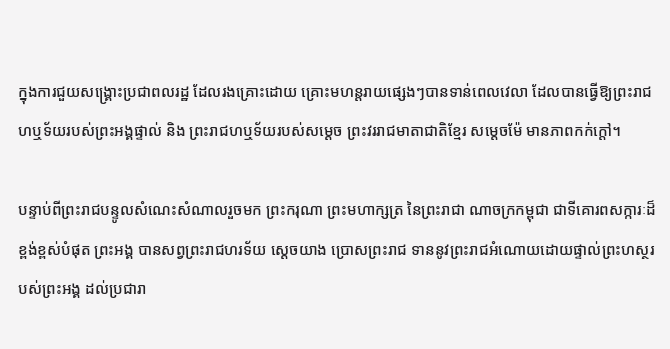ក្នុងការជួយសង្រ្គោះប្រជាពលរដ្ឋ ដែលរងគ្រោះដោយ គ្រោះមហន្តរាយផ្សេងៗបានទាន់ពេលវេលា ដែលបានធ្វើឱ្យព្រះរាជហឬទ័យរបស់ព្រះអង្គផ្ទាល់ និង ព្រះរាជហឬទ័យរបស់សម្តេច ព្រះវររាជមាតាជាតិខ្មែរ សម្តេចម៉ែ មានភាពកក់ក្តៅ។

បន្ទាប់ពីព្រះរាជបន្ទូលសំណេះសំណាលរួចមក ព្រះករុណា ព្រះមហាក្សត្រ នៃព្រះរាជា ណាចក្រកម្ពុជា ជាទីគោរពសក្ការៈដ៏ខ្ពង់ខ្ពស់បំផុត ព្រះអង្គ បានសព្វព្រះរាជហរទ័យ ស្តេចយាង ប្រោសព្រះរាជ ទាននូវព្រះរាជអំណោយដោយផ្ទាល់ព្រះហស្ថរបស់ព្រះអង្គ ដល់ប្រជារា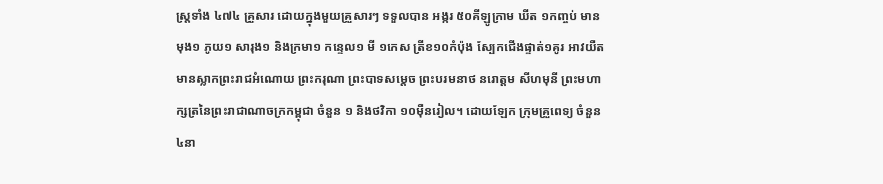ស្រ្តទាំង ៤៧៤ គ្រួសារ ដោយក្នុងមួយគ្រួសារៗ ទទួលបាន អង្ករ ៥០គីឡូក្រាម ឃីត ១កញ្ចប់ មានមុង១ ភូយ១ សារុង១ និងក្រមា១ កន្ទេល១ មី ១កេស ត្រីខ១០កំប៉ុង ស្បែកជើងផ្ទាត់១គូរ អាវយឺត មានស្លាកព្រះរាជអំណោយ ព្រះករុណា ព្រះបាទសម្តេច ព្រះបរមនាថ នរោត្តម សីហមុនី ព្រះមហា ក្សត្រនៃព្រះរាជាណាចក្រកម្ពុជា ចំនួន ១ និងថវិកា ១០ម៉ឺនរៀល។ ដោយឡែក ក្រុមគ្រួពេទ្យ ចំនួន ៤នា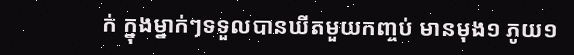ក់ ក្នុងម្នាក់ៗទទួលបានឃីតមួយកញ្ចប់ មានមុង១ ភូយ១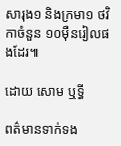សារុង១ និងក្រមា១ ថវិកាចំនួន ១០ម៉ឺនរៀលផងដែរ៕

ដោយ សោម ឬទ្ធី

ពត៌មានទាក់ទង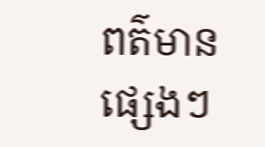ពត៌មានផ្សេងៗ